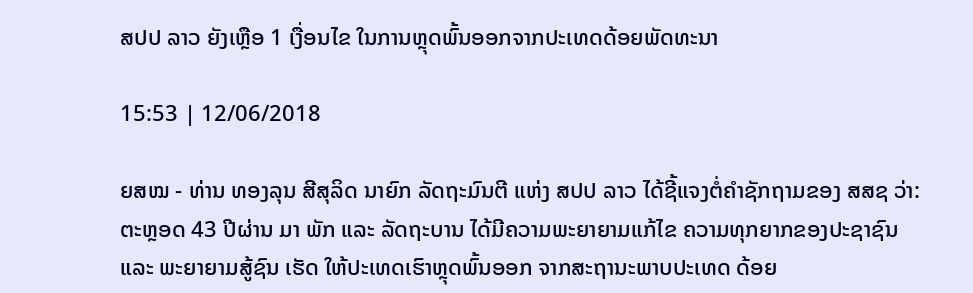ສປປ ລາວ ຍັງເຫຼືອ 1 ເງື່ອນໄຂ ໃນການຫຼຸດພົ້ນອອກຈາກປະເທດດ້ອຍພັດທະນາ

15:53 | 12/06/2018

ຍສໝ - ທ່ານ ທອງລຸນ ສີສຸລິດ ນາຍົກ ລັດຖະມົນຕີ ແຫ່ງ ສປປ ລາວ ໄດ້ຊີ້ແຈງຕໍ່ຄຳຊັກຖາມຂອງ ສສຊ ວ່າ: ຕະຫຼອດ 43 ປີຜ່ານ ມາ ພັກ ແລະ ລັດຖະບານ ໄດ້ມີຄວາມພະຍາຍາມແກ້ໄຂ ຄວາມທຸກຍາກຂອງປະຊາຊົນ ແລະ ພະຍາຍາມສູ້ຊົນ ເຮັດ ໃຫ້ປະເທດເຮົາຫຼຸດພົ້ນອອກ ຈາກສະຖານະພາບປະເທດ ດ້ອຍ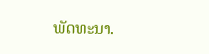ພັດທະນາ.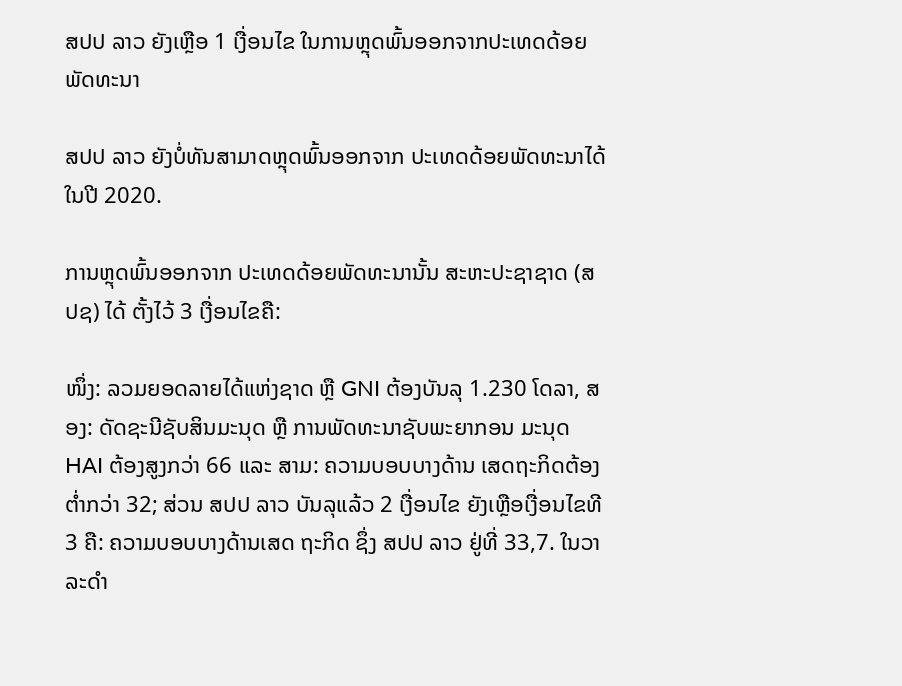ສປປ ລາວ ຍັງເຫຼືອ 1 ເງື່ອນໄຂ ໃນການຫຼຸດພົ້ນອອກຈາກປະເທດດ້ອຍພັດທະນາ

ສປປ ລາວ ຍັງບໍ່ທັນສາມາດຫຼຸດພົ້ນອອກຈາກ ປະເທດດ້ອຍພັດທະນາໄດ້ໃນປີ 2020.

ການຫຼຸດພົ້ນອອກຈາກ ປະເທດດ້ອຍພັດທະນານັ້ນ ສະຫະປະຊາຊາດ (ສປຊ) ໄດ້ ຕັ້ງໄວ້ 3 ເງື່ອນໄຂຄື:

ໜຶ່ງ: ລວມຍອດລາຍໄດ້ແຫ່ງຊາດ ຫຼື GNI ຕ້ອງບັນລຸ 1.230 ໂດລາ, ສອງ: ດັດຊະນີຊັບສິນມະນຸດ ຫຼື ການພັດທະນາຊັບພະຍາກອນ ມະນຸດ HAI ຕ້ອງສູງກວ່າ 66 ແລະ ສາມ: ຄວາມບອບບາງດ້ານ ເສດຖະກິດຕ້ອງຕ່ຳກວ່າ 32; ສ່ວນ ສປປ ລາວ ບັນລຸແລ້ວ 2 ເງື່ອນໄຂ ຍັງເຫຼືອເງື່ອນໄຂທີ 3 ຄື: ຄວາມບອບບາງດ້ານເສດ ຖະກິດ ຊຶ່ງ ສປປ ລາວ ຢູ່ທີ່ 33,7. ໃນວາລະດຳ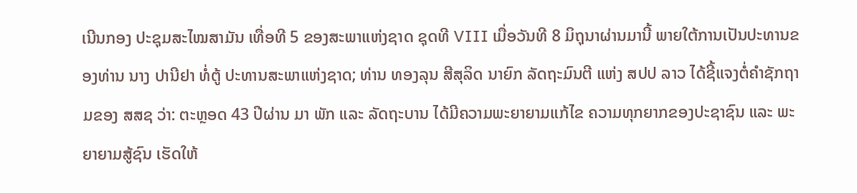ເນີນກອງ ປະຊຸມສະໄໝສາມັນ ເທື່ອທີ 5 ຂອງສະພາແຫ່ງຊາດ ຊຸດທີ VIII ເມື່ອວັນທີ 8 ມິຖຸນາຜ່ານມານີ້ ພາຍໃຕ້ການເປັນປະທານຂອງທ່ານ ນາງ ປານີຢາ ທໍ່ຕູ້ ປະທານສະພາແຫ່ງຊາດ; ທ່ານ ທອງລຸນ ສີສຸລິດ ນາຍົກ ລັດຖະມົນຕີ ແຫ່ງ ສປປ ລາວ ໄດ້ຊີ້ແຈງຕໍ່ຄຳຊັກຖາມຂອງ ສສຊ ວ່າ: ຕະຫຼອດ 43 ປີຜ່ານ ມາ ພັກ ແລະ ລັດຖະບານ ໄດ້ມີຄວາມພະຍາຍາມແກ້ໄຂ ຄວາມທຸກຍາກຂອງປະຊາຊົນ ແລະ ພະຍາຍາມສູ້ຊົນ ເຮັດໃຫ້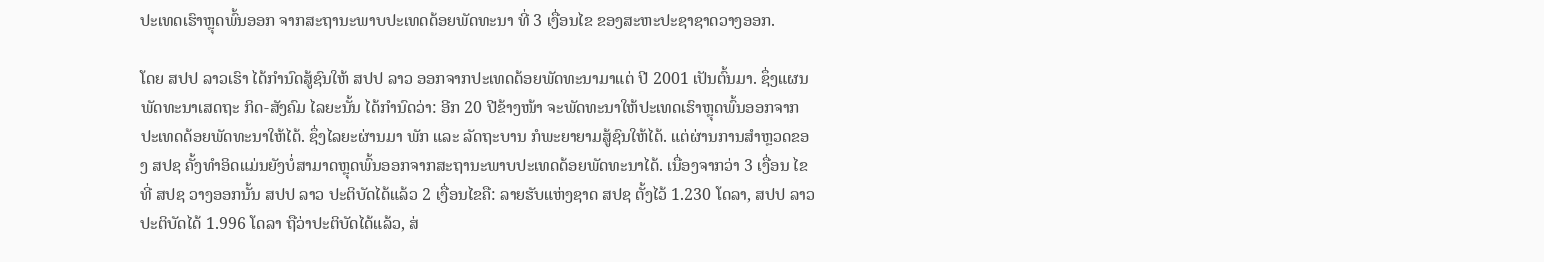ປະເທດເຮົາຫຼຸດພົ້ນອອກ ຈາກສະຖານະພາບປະເທດດ້ອຍພັດທະນາ ທີ່ 3 ເງື່ອນໄຂ ຂອງສະຫະປະຊາຊາດວາງອອກ.

ໂດຍ ສປປ ລາວເຮົາ ໄດ້ກຳນົດສູ້ຊົນໃຫ້ ສປປ ລາວ ອອກຈາກປະເທດດ້ອຍພັດທະນາມາແຕ່ ປີ 2001 ເປັນຕົ້ນມາ. ຊຶ່ງແຜນພັດທະນາເສດຖະ ກິດ-ສັງຄົມ ໄລຍະນັ້ນ ໄດ້ກຳນົດວ່າ: ອີກ 20 ປີຂ້າງໜ້າ ຈະພັດທະນາໃຫ້ປະເທດເຮົາຫຼຸດພົ້ນອອກຈາກປະເທດດ້ອຍພັດທະນາໃຫ້ໄດ້. ຊຶ່ງໄລຍະຜ່ານມາ ພັກ ແລະ ລັດຖະບານ ກໍພະຍາຍາມສູ້ຊົນໃຫ້ໄດ້. ແຕ່ຜ່ານການສຳຫຼວດຂອງ ສປຊ ຄັ້ງທຳອິດແມ່ນຍັງບໍ່ສາມາດຫຼຸດພົ້ນອອກຈາກສະຖານະພາບປະເທດດ້ອຍພັດທະນາໄດ້. ເນື່ອງຈາກວ່າ 3 ເງື່ອນ ໄຂທີ່ ສປຊ ວາງອອກນັ້ນ ສປປ ລາວ ປະຕິບັດໄດ້ແລ້ວ 2 ເງື່ອນໄຂຄື: ລາຍຮັບແຫ່ງຊາດ ສປຊ ຕັ້ງໄວ້ 1.230 ໂດລາ, ສປປ ລາວ ປະຕິບັດໄດ້ 1.996 ໂດລາ ຖືວ່າປະຕິບັດໄດ້ແລ້ວ, ສ່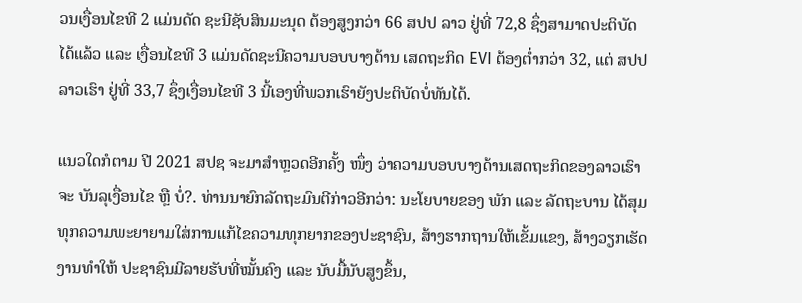ວນເງື່ອນໄຂທີ 2 ແມ່ນດັດ ຊະນີຊັບສິນມະນຸດ ຕ້ອງສູງກວ່າ 66 ສປປ ລາວ ຢູ່ທີ່ 72,8 ຊຶ່ງສາມາດປະຕິບັດໄດ້ແລ້ວ ແລະ ເງື່ອນໄຂທີ 3 ແມ່ນດັດຊະນີຄວາມບອບບາງດ້ານ ເສດຖະກິດ EVI ຕ້ອງຕ່ຳກວ່າ 32, ແຕ່ ສປປ ລາວເຮົາ ຢູ່ທີ່ 33,7 ຊຶ່ງເງື່ອນໄຂທີ 3 ນີ້ເອງທີ່ພວກເຮົາຍັງປະຕິບັດບໍ່ທັນໄດ້.

ແນວໃດກໍຕາມ ປີ 2021 ສປຊ ຈະມາສຳຫຼວດອີກຄັ້ງ ໜຶ່ງ ວ່າຄວາມບອບບາງດ້ານເສດຖະກິດຂອງລາວເຮົາຈະ ບັນລຸເງື່ອນໄຂ ຫຼື ບໍ່?. ທ່ານນາຍົກລັດຖະມົນຕີກ່າວອີກວ່າ: ນະໂຍບາຍຂອງ ພັກ ແລະ ລັດຖະບານ ໄດ້ສຸມທຸກຄວາມພະຍາຍາມໃສ່ການແກ້ໄຂຄວາມທຸກຍາກຂອງປະຊາຊົນ, ສ້າງຮາກຖານໃຫ້ເຂັ້ມແຂງ, ສ້າງວຽກເຮັດງານທຳໃຫ້ ປະຊາຊົນມີລາຍຮັບທີ່ໝັ້ນຄົງ ແລະ ນັບມື້ນັບສູງຂຶ້ນ,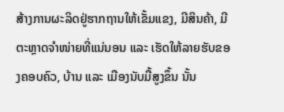ສ້າງການຜະລິດຢູ່ຮາກຖານໃຫ້ເຂັ້ມແຂງ, ມີສິນຄ້າ, ມີຕະຫຼາດຈຳໜ່າຍທີ່ແນ່ນອນ ແລະ ເຮັດໃຫ້ລາຍຮັບຂອງຄອບຄົວ, ບ້ານ ແລະ ເມືອງນັບມື້ສູງຂຶ້ນ ນັ້ນ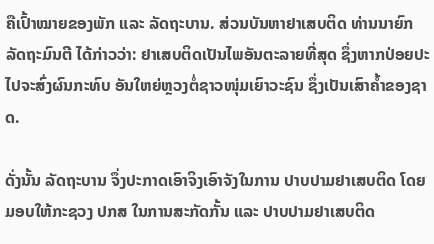ຄືເປົ້າໝາຍຂອງພັກ ແລະ ລັດຖະບານ. ສ່ວນບັນຫາຢາເສບຕິດ ທ່ານນາຍົກລັດຖະມົນຕີ ໄດ້ກ່າວວ່າ: ຢາເສບຕິດເປັນໄພອັນຕະລາຍທີ່ສຸດ ຊຶ່ງຫາກປ່ອຍປະໄປຈະສົ່ງຜົນກະທົບ ອັນໃຫຍ່ຫຼວງຕໍ່ຊາວໜຸ່ມເຍົາວະຊົນ ຊຶ່ງເປັນເສົາຄ້ຳຂອງຊາດ.

ດັ່ງນັ້ນ ລັດຖະບານ ຈຶ່ງປະກາດເອົາຈິງເອົາຈັງໃນການ ປາບປາມຢາເສບຕິດ ໂດຍມອບໃຫ້ກະຊວງ ປກສ ໃນການສະກັດກັ້ນ ແລະ ປາບປາມຢາເສບຕິດ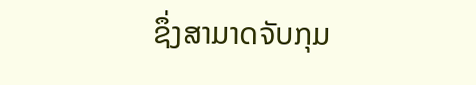ຊຶ່ງສາມາດຈັບກຸມ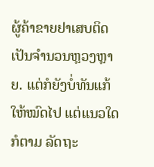ຜູ້ຄ້າຂາຍຢາເສບຕິດ ເປັນຈຳນວນຫຼວງຫຼາຍ. ແຕ່ກໍຍັງບໍ່ທັນແກ້ໃຫ້ໝົດໄປ ແຕ່ແນວໃດກໍຕາມ ລັດຖະ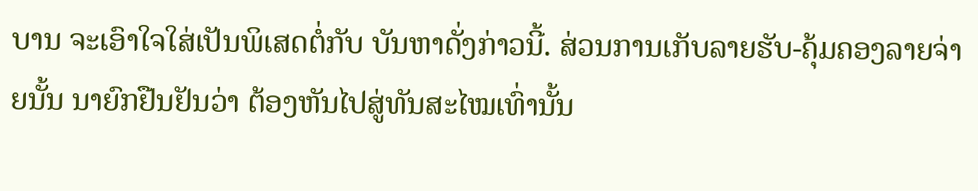ບານ ຈະເອົາໃຈໃສ່ເປັນພິເສດຕໍ່ກັບ ບັນຫາດັ່ງກ່າວນີ້. ສ່ວນການເກັບລາຍຮັບ-ຄຸ້ມຄອງລາຍຈ່າຍນັ້ນ ນາຍົກຢືນຢັນວ່າ ຕ້ອງຫັນໄປສູ່ທັນສະໄໝເທົ່ານັ້ນ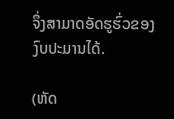ຈຶ່ງສາມາດອັດຮູຮົ່ວຂອງງົບປະມານໄດ້.

(ຫັດ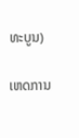ທະບູນ)

ເຫດການ